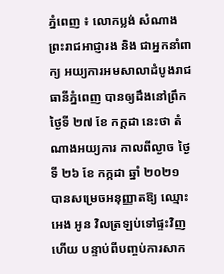ភ្នំពេញ ៖ លោកប្លង់ សំណាង ព្រះរាជអាជ្ញារង និង ជាអ្នកនាំពាក្យ អយ្យការអមសាលាដំបូងរាជធានីភ្នំពេញ បានឲ្យដឹងនៅព្រឹកថ្ងៃទី ២៧ ខែ កក្តដា នេះថា តំណាងអយ្យការ កាលពីល្ងាច ថ្ងៃទី ២៦ ខែ កក្កដា ឆ្នាំ ២០២១ បានសម្រេចអនុញ្ញាតឱ្យ ឈ្មោះ អេង អូន វិលត្រឡប់ទៅផ្ទះវិញហើយ បន្ទាប់ពីបញ្ចប់ការសាក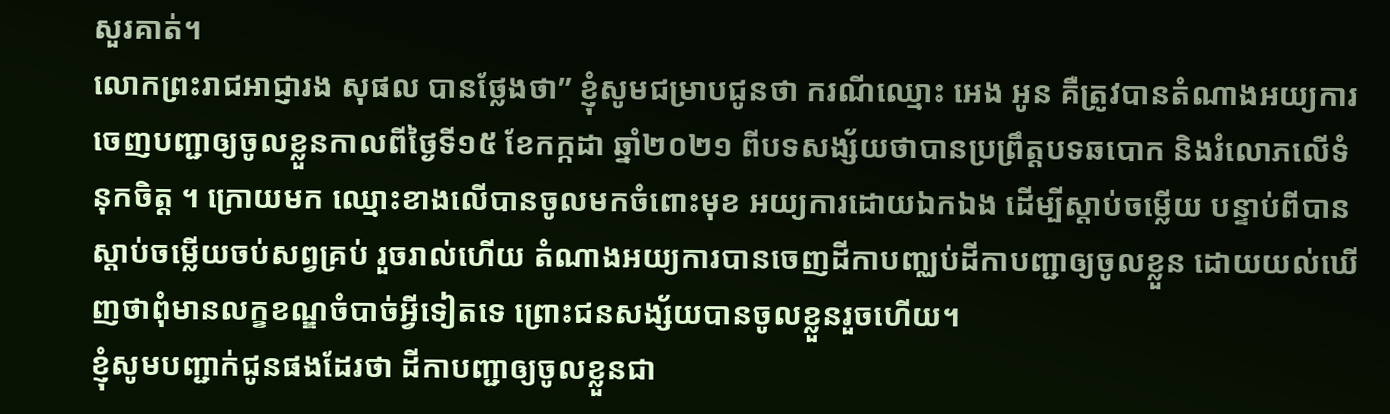សួរគាត់។
លោកព្រះរាជអាជ្ញារង សុផល បានថ្លែងថា” ខ្ញុំសូមជម្រាបជូនថា ករណីឈ្មោះ អេង អូន គឺត្រូវបានតំណាងអយ្យការ ចេញបញ្ជាឲ្យចូលខ្លួនកាលពីថ្ងៃទី១៥ ខែកក្កដា ឆ្នាំ២០២១ ពីបទសង្ស័យថាបានប្រព្រឹត្តបទឆបោក និងរំលោភលេីទំនុកចិត្ត ។ ក្រោយមក ឈ្មោះខាងលេីបានចូលមកចំពោះមុខ អយ្យការដោយឯកឯង ដេីម្បីស្តាប់ចម្លេីយ បន្ទាប់ពីបានស្តាប់ចម្លេីយចប់សព្វគ្រប់ រួចរាល់ហេីយ តំណាងអយ្យការបានចេញដីកាបញ្ឈប់ដីកាបញ្ជាឲ្យចូលខ្លួន ដោយយល់ឃេីញថាពុំមានលក្ខខណ្ឌចំបាច់អ្វីទៀតទេ ព្រោះជនសង្ស័យបានចូលខ្លួនរួចហេីយ។
ខ្ញុំសូមបញ្ជាក់ជូនផងដែរថា ដីកាបញ្ជាឲ្យចូលខ្លួនជា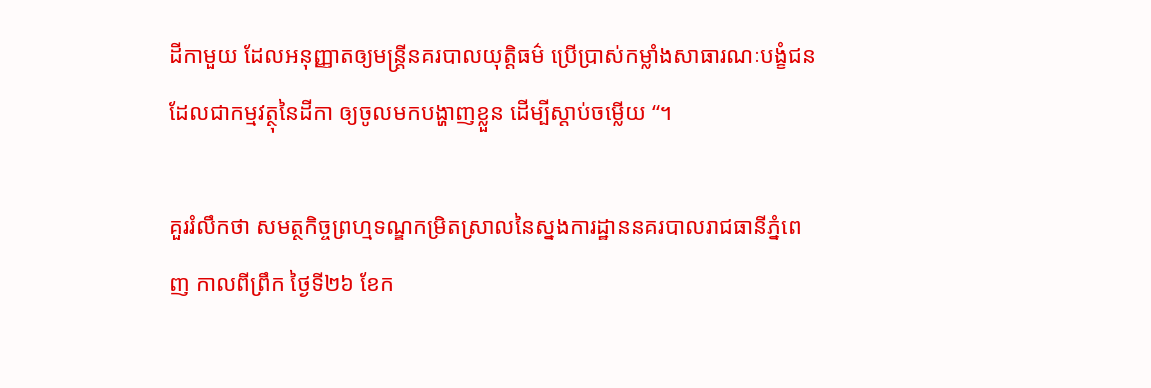ដីកាមួយ ដែលអនុញ្ញាតឲ្យមន្រ្តីនគរបាលយុត្តិធម៌ ប្រេីប្រាស់កម្លាំងសាធារណៈបង្ខំជន ដែលជាកម្មវត្ថុនៃដីកា ឲ្យចូលមកបង្ហាញខ្លួន ដេីម្បីស្តាប់ចម្លេីយ “។

គួររំលឹកថា សមត្ថកិច្ចព្រហ្មទណ្ឌកម្រិតស្រាលនៃស្នងការដ្ឋាននគរបាលរាជធានីភ្នំពេញ កាលពីព្រឹក ថ្ងៃទី២៦ ខែក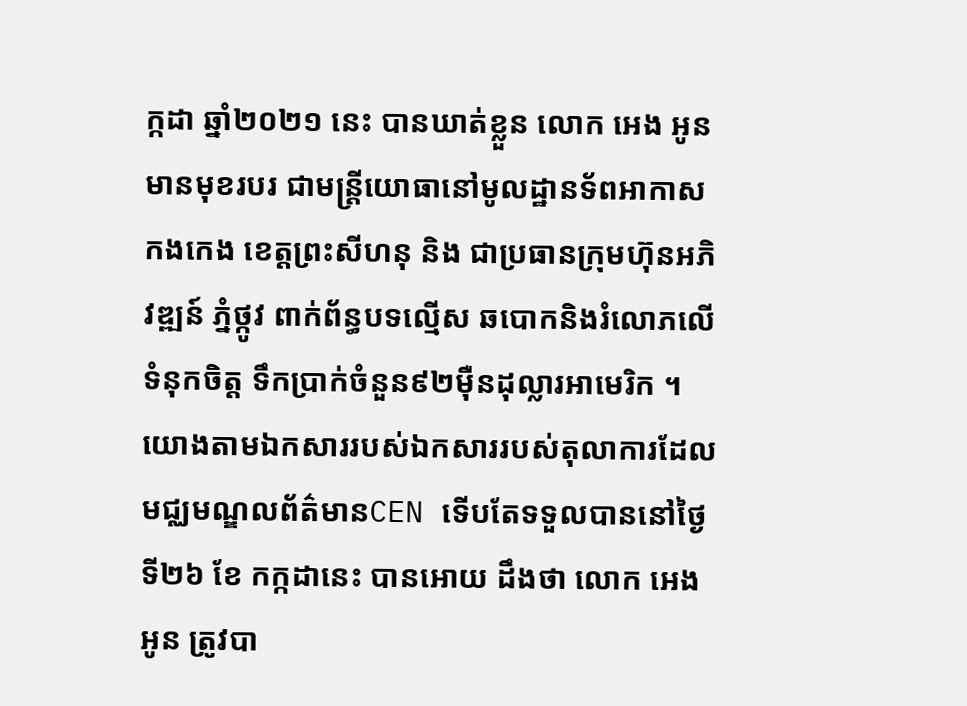ក្កដា ឆ្នាំ២០២១ នេះ បានឃាត់ខ្លួន លោក អេង អូន មានមុខរបរ ជាមន្ត្រីយោធានៅមូលដ្ឋានទ័ពអាកាសកងកេង ខេត្តព្រះសីហនុ និង ជាប្រធានក្រុមហ៊ុនអភិវឌ្ឍន៍ ភ្នំថ្កូវ ពាក់ព័ន្ធបទល្មើស ឆបោកនិងរំលោភលើទំនុកចិត្ត ទឹកប្រាក់ចំនួន៩២ម៉ឺនដុល្លារអាមេរិក ។
យោងតាមឯកសាររបស់ឯកសាររបស់តុលាការដែលមជ្ឈមណ្ឌលព័ត៌មានCEN ទើបតែទទួលបាននៅថ្ងៃទី២៦ ខែ កក្កដានេះ បានអោយ ដឹងថា លោក អេង អូន ត្រូវបា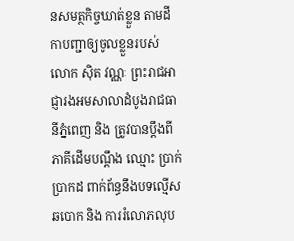នសមត្ថកិច្ចឃាត់ខ្លួន តាមដីកាបញ្ជាឲ្យចូលខ្លួនរបស់ លោក ស៊ិត វណ្ណៈ ព្រះរាជអាជ្ញារងអមសាលាដំបូងរាជធានីភ្នំពេញ និង ត្រូវបានប្តឹងពី ភាគីដើមបណ្ដឹង ឈ្មោះ ប្រាក់ ប្រាកដ ពាក់ព័ន្ធនឹងបទល្មើសឆបោក និង ការរំលោភលុប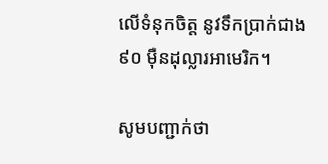លើទំនុកចិត្ត នូវទឹកប្រាក់ជាង ៩០ ម៉ឺនដុល្លារអាមេរិក។

សូមបញ្ជាក់ថា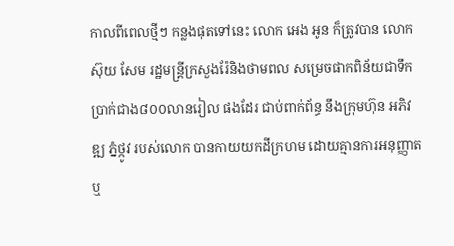កាលពីពេលថ្មីៗ កន្លងផុតទៅនេះ លោក អេង អូន ក៏ត្រូវបាន លោក ស៊ុយ សែម រដ្ឋមន្ត្រីក្រសួងរ៉ែនិងថាមពល សម្រេចផាកពិន័យជាទឹកប្រាក់ជាង៨០០លានរៀល ផងដែរ ជាប់ពាក់ព័ន្ធ នឹងក្រុមហ៊ុន អភិវឌ្ឍ ភ្នំថ្កូវ របស់លោក បានកាយយកដីក្រហម ដោយគ្មានការអនុញ្ញាត ឬ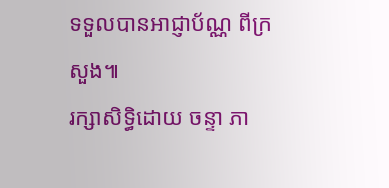ទទួលបានអាជ្ញាប័ណ្ណ ពីក្រសួង៕
រក្សាសិទ្ធិដោយ ចន្ទា ភា